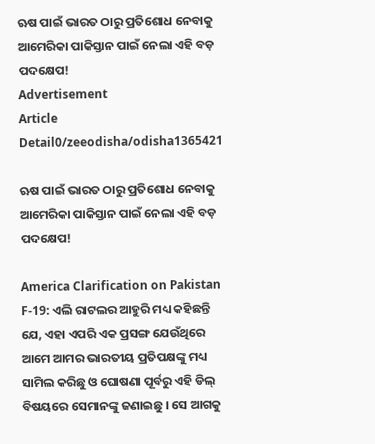ଋଷ ପାଇଁ ଭାରତ ଠାରୁ ପ୍ରତିଶୋଧ ନେବାକୁ ଆମେରିକା ପାକିସ୍ତାନ ପାଇଁ ନେଲା ଏହି ବଡ଼ ପଦକ୍ଷେପ!
Advertisement
Article Detail0/zeeodisha/odisha1365421

ଋଷ ପାଇଁ ଭାରତ ଠାରୁ ପ୍ରତିଶୋଧ ନେବାକୁ ଆମେରିକା ପାକିସ୍ତାନ ପାଇଁ ନେଲା ଏହି ବଡ଼ ପଦକ୍ଷେପ!

America Clarification on Pakistan F-19: ଏଲି ରାଟଲର ଆହୁରି ମଧ୍ୟ କହିଛନ୍ତି ଯେ, ଏହା ଏପରି ଏକ ପ୍ରସଙ୍ଗ ଯେଉଁଥିରେ ଆମେ ଆମର ଭାରତୀୟ ପ୍ରତିପକ୍ଷଙ୍କୁ ମଧ୍ୟ ସାମିଲ କରିଛୁ ଓ ଘୋଷଣା ପୂର୍ବରୁ ଏହି ଡିଲ୍ ବିଷୟରେ ସେମାନଙ୍କୁ ଜଣାଇଛୁ । ସେ ଆଗକୁ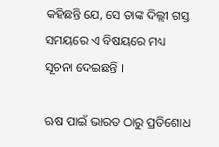କହିଛନ୍ତି ଯେ, ସେ ତାଙ୍କ ଦିଲ୍ଲୀ ଗସ୍ତ ସମୟରେ ଏ ବିଷୟରେ ମଧ୍ୟ ସୂଚନା ଦେଇଛନ୍ତି ।

ଋଷ ପାଇଁ ଭାରତ ଠାରୁ ପ୍ରତିଶୋଧ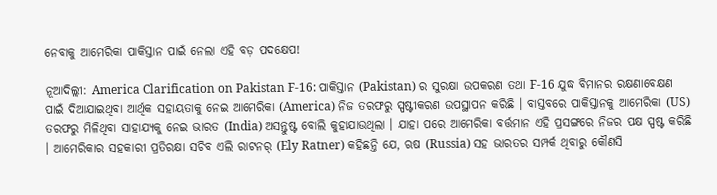ନେବାକୁ ଆମେରିକା ପାକିସ୍ତାନ ପାଇଁ ନେଲା ଏହି ବଡ଼ ପଦକ୍ଷେପ!

ନୂଆଦିଲ୍ଲୀ: America Clarification on Pakistan F-16: ପାକିସ୍ତାନ (Pakistan) ର ସୁରକ୍ଷା ଉପକରଣ ତଥା F-16 ଯୁଦ୍ଧ ବିମାନର ରକ୍ଷଣାବେକ୍ଷଣ ପାଇଁ ଦିଆଯାଇଥିବା ଆର୍ଥିକ ସହାୟତାକୁ ନେଇ ଆମେରିକା (America) ନିଜ ତରଫରୁ ସ୍ପଷ୍ଟୀକରଣ ଉପସ୍ଥାପନ କରିଛି । ବାସ୍ତବରେ ପାକିସ୍ତାନକୁ ଆମେରିକା (US) ତରଫରୁ ମିଳିଥିବା ସାହାଯ୍ୟକୁ ନେଇ ଭାରତ (India) ଅସନ୍ତୁଷ୍ଟ ବୋଲି କୁହାଯାଉଥିଲା । ଯାହା ପରେ ଆମେରିକା ବର୍ତ୍ତମାନ ଏହି ପ୍ରସଙ୍ଗରେ ନିଜର ପକ୍ଷ ସ୍ପଷ୍ଟ କରିଛି । ଆମେରିକାର ସହକାରୀ ପ୍ରତିରକ୍ଷା ସଚିବ ଏଲି ରାଟନର୍ (Ely Ratner) କହିଛନ୍ତି ଯେ, ଋଷ (Russia) ସହ ଭାରତର ସମ୍ପର୍କ ଥିବାରୁ କୌଣସି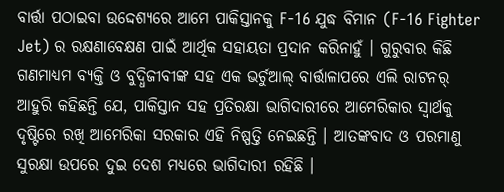ବାର୍ତ୍ତା ପଠାଇବା ଉଦ୍ଦେଶ୍ୟରେ ଆମେ ପାକିସ୍ତାନକୁ F-16 ଯୁଦ୍ଧ ବିମାନ (F-16 Fighter Jet) ର ରକ୍ଷଣାବେକ୍ଷଣ ପାଇଁ ଆର୍ଥିକ ସହାୟତା ପ୍ରଦାନ କରିନାହୁଁ । ଗୁରୁବାର କିଛି ଗଣମାଧ୍ୟମ ବ୍ୟକ୍ତି ଓ ବୁଦ୍ଧିଜୀବୀଙ୍କ ସହ ଏକ ଭର୍ଚୁଆଲ୍ ବାର୍ତ୍ତାଳାପରେ ଏଲି ରାଟନର୍ ଆହୁରି କହିଛନ୍ତି ଯେ, ପାକିସ୍ତାନ ସହ ପ୍ରତିରକ୍ଷା ଭାଗିଦାରୀରେ ଆମେରିକାର ସ୍ୱାର୍ଥକୁ ଦୃଷ୍ଟିରେ ରଖି ଆମେରିକା ସରକାର ଏହି ନିଷ୍ପତ୍ତି ନେଇଛନ୍ତି । ଆତଙ୍କବାଦ ଓ ପରମାଣୁ ସୁରକ୍ଷା ଉପରେ ଦୁଇ ଦେଶ ମଧ୍ୟରେ ଭାଗିଦାରୀ ରହିଛି ।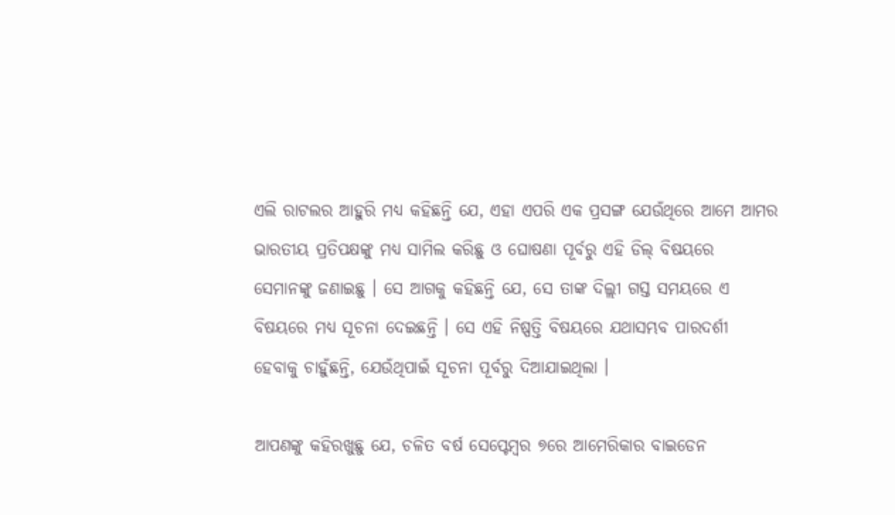ଏଲି ରାଟଲର ଆହୁରି ମଧ୍ୟ କହିଛନ୍ତି ଯେ, ଏହା ଏପରି ଏକ ପ୍ରସଙ୍ଗ ଯେଉଁଥିରେ ଆମେ ଆମର ଭାରତୀୟ ପ୍ରତିପକ୍ଷଙ୍କୁ ମଧ୍ୟ ସାମିଲ କରିଛୁ ଓ ଘୋଷଣା ପୂର୍ବରୁ ଏହି ଡିଲ୍ ବିଷୟରେ ସେମାନଙ୍କୁ ଜଣାଇଛୁ । ସେ ଆଗକୁ କହିଛନ୍ତି ଯେ, ସେ ତାଙ୍କ ଦିଲ୍ଲୀ ଗସ୍ତ ସମୟରେ ଏ ବିଷୟରେ ମଧ୍ୟ ସୂଚନା ଦେଇଛନ୍ତି । ସେ ଏହି ନିଷ୍ପତ୍ତି ବିଷୟରେ ଯଥାସମ୍ଭବ ପାରଦର୍ଶୀ ହେବାକୁ ଚାହୁଁଛନ୍ତି, ଯେଉଁଥିପାଇଁ ସୂଚନା ପୂର୍ବରୁ ଦିଆଯାଇଥିଲା ।

ଆପଣଙ୍କୁ କହିରଖୁଛୁ ଯେ, ଚଳିତ ବର୍ଷ ସେପ୍ଟେମ୍ବର ୭ରେ ଆମେରିକାର ବାଇଡେନ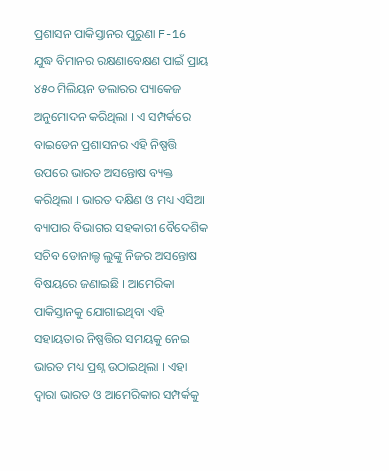ପ୍ରଶାସନ ପାକିସ୍ତାନର ପୁରୁଣା F-16 ଯୁଦ୍ଧ ବିମାନର ରକ୍ଷଣାବେକ୍ଷଣ ପାଇଁ ପ୍ରାୟ ୪୫୦ ମିଲିୟନ ଡଲାରର ପ୍ୟାକେଜ ଅନୁମୋଦନ କରିଥିଲା । ଏ ସମ୍ପର୍କରେ ବାଇଡେନ ପ୍ରଶାସନର ଏହି ନିଷ୍ପତ୍ତି ଉପରେ ଭାରତ ଅସନ୍ତୋଷ ବ୍ୟକ୍ତ କରିଥିଲା । ଭାରତ ଦକ୍ଷିଣ ଓ ମଧ୍ୟ ଏସିଆ ବ୍ୟାପାର ବିଭାଗର ସହକାରୀ ବୈଦେଶିକ ସଚିବ ଡୋନାଲ୍ଡ ଲୁଙ୍କୁ ନିଜର ଅସନ୍ତୋଷ ବିଷୟରେ ଜଣାଇଛି । ଆମେରିକା ପାକିସ୍ତାନକୁ ଯୋଗାଇଥିବା ଏହି ସହାୟତାର ନିଷ୍ପତ୍ତିର ସମୟକୁ ନେଇ ଭାରତ ମଧ୍ୟ ପ୍ରଶ୍ନ ଉଠାଇଥିଲା । ଏହା ଦ୍ୱାରା ଭାରତ ଓ ଆମେରିକାର ସମ୍ପର୍କକୁ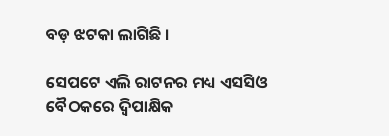ବଡ଼ ଝଟକା ଲାଗିଛି ।

ସେପଟେ ଏଲି ରାଟନର ମଧ୍ୟ ଏସସିଓ ବୈଠକରେ ଦ୍ୱିପାକ୍ଷିକ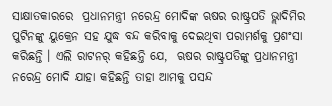ସାକ୍ଷାତକାରରେ  ପ୍ରଧାନମନ୍ତ୍ରୀ ନରେନ୍ଦ୍ର ମୋଦିଙ୍କ ଋଷର ରାଷ୍ଟ୍ରପତି ଭ୍ଲାଦିମିର ପୁଟିନଙ୍କୁ ୟୁକ୍ରେନ ସହ ଯୁଦ୍ଧ ବନ୍ଦ କରିବାକୁ ଦେଇଥିବା ପରାମର୍ଶକୁ ପ୍ରଶଂସା କରିଛନ୍ତି । ଏଲି ରାଟନର୍ କହିଛନ୍ତି ଯେ,  ଋଷର ରାଷ୍ଟ୍ରପତିଙ୍କୁ ପ୍ରଧାନମନ୍ତ୍ରୀ ନରେନ୍ଦ୍ର ମୋଦି ଯାହା କହିଛନ୍ତି ତାହା ଆମକୁ ପସନ୍ଦ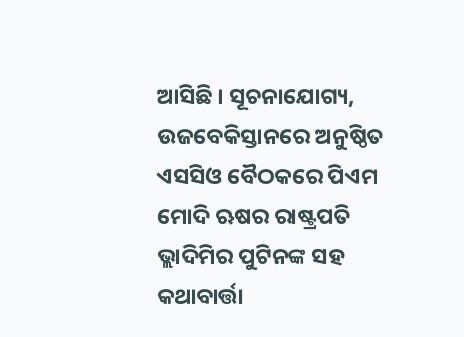ଆସିଛି । ସୂଚନାଯୋଗ୍ୟ, ଉଜବେକିସ୍ତାନରେ ଅନୁଷ୍ଠିତ ଏସସିଓ ବୈଠକରେ ପିଏମ ମୋଦି ଋଷର ରାଷ୍ଟ୍ରପତି ଭ୍ଲାଦିମିର ପୁଟିନଙ୍କ ସହ କଥାବାର୍ତ୍ତା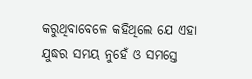କରୁଥିବାବେଳେ କହିଥିଲେ ଯେ ଏହା ଯୁଦ୍ଧର ସମୟ ନୁହେଁ ଓ ସମସ୍ତେ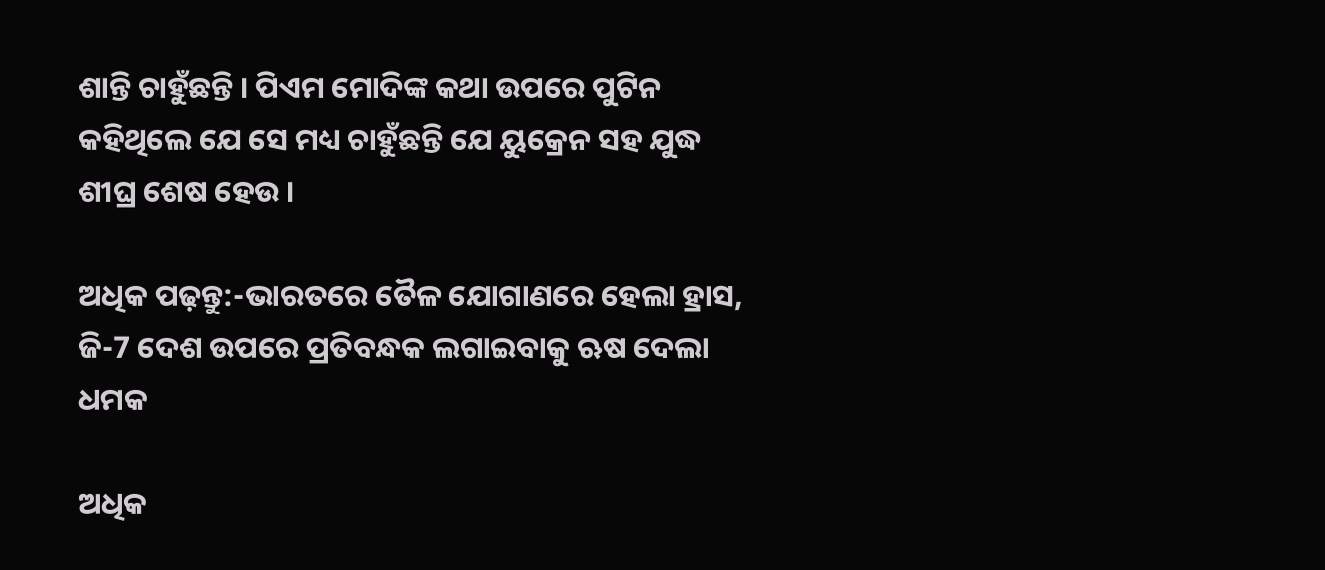ଶାନ୍ତି ଚାହୁଁଛନ୍ତି । ପିଏମ ମୋଦିଙ୍କ କଥା ଉପରେ ପୁଟିନ କହିଥିଲେ ଯେ ସେ ମଧ୍ୟ ଚାହୁଁଛନ୍ତି ଯେ ୟୁକ୍ରେନ ସହ ଯୁଦ୍ଧ ଶୀଘ୍ର ଶେଷ ହେଉ ।

ଅଧିକ ପଢ଼ନ୍ତୁ:-ଭାରତରେ ତୈଳ ଯୋଗାଣରେ ହେଲା ହ୍ରାସ, ଜି-7 ଦେଶ ଉପରେ ପ୍ରତିବନ୍ଧକ ଲଗାଇବାକୁ ଋଷ ଦେଲା ଧମକ

ଅଧିକ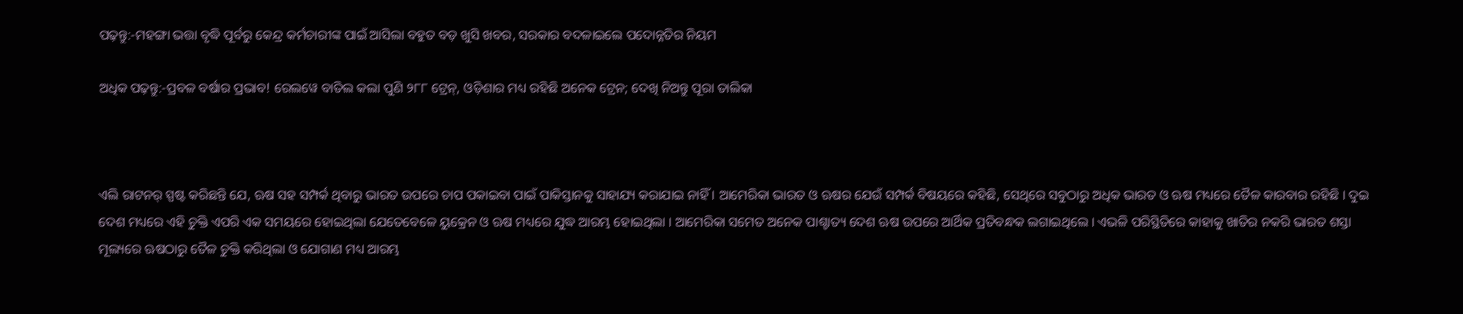ପଢ଼ନ୍ତୁ:-ମହଙ୍ଗା ଭତ୍ତା ବୃଦ୍ଧି ପୂର୍ବରୁ କେନ୍ଦ୍ର କର୍ମଚାରୀଙ୍କ ପାଇଁ ଆସିଲା ବହୁତ ବଡ଼ ଖୁସି ଖବର, ସରକାର ବଦଳାଇଲେ ପଦୋନ୍ନତିର ନିୟମ

ଅଧିକ ପଢ଼ନ୍ତୁ:-ପ୍ରବଳ ବର୍ଷାର ପ୍ରଭାବ! ରେଲୱେ ବାତିଲ କଲା ପୁଣି ୨୮୮ ଟ୍ରେନ୍, ଓଡ଼ିଶାର ମଧ୍ୟ ରହିଛି ଅନେକ ଟ୍ରେନ; ଦେଖି ନିଅନ୍ତୁ ପୂରା ତାଲିକା



ଏଲି ରାଟନର୍ ସ୍ପଷ୍ଟ କରିଛନ୍ତି ଯେ, ଋଷ ସହ ସମ୍ପର୍କ ଥିବାରୁ ଭାରତ ଉପରେ ଚାପ ପକାଇବା ପାଇଁ ପାକିସ୍ତାନକୁ ସାହାଯ୍ୟ କରାଯାଇ ନାହିଁ । ଆମେରିକା ଭାରତ ଓ ଋଷର ଯେଉଁ ସମ୍ପର୍କ ବିଷୟରେ କହିଛି, ସେଥିରେ ସବୁଠାରୁ ଅଧିକ ଭାରତ ଓ ଋଷ ମଧ୍ୟରେ ତୈଳ କାରବାର ରହିଛି । ଦୁଇ ଦେଶ ମଧ୍ୟରେ ଏହି ଚୁକ୍ତି ଏପରି ଏକ ସମୟରେ ହୋଇଥିଲା ଯେତେବେଳେ ୟୁକ୍ରେନ ଓ ଋଷ ମଧ୍ୟରେ ଯୁଦ୍ଧ ଆରମ୍ଭ ହୋଇଥିଲା । ଆମେରିକା ସମେତ ଅନେକ ପାଶ୍ଚାତ୍ୟ ଦେଶ ଋଷ ଉପରେ ଆର୍ଥିକ ପ୍ରତିବନ୍ଧକ ଲଗାଇଥିଲେ । ଏଭଳି ପରିସ୍ଥିତିରେ କାହାକୁ ଖାତିର ନକରି ଭାରତ ଶସ୍ତା ମୂଲ୍ୟରେ ଋଷଠାରୁ ତୈଳ ଚୁକ୍ତି କରିଥିଲା ଓ ଯୋଗାଣ ମଧ୍ୟ ଆରମ୍ଭ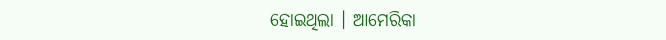ହୋଇଥିଲା । ଆମେରିକା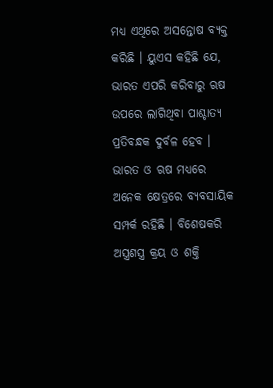ମଧ୍ୟ ଏଥିରେ ଅସନ୍ତୋଷ ବ୍ୟକ୍ତ କରିଛି । ୟୁଏସ କହିଛି ଯେ, ଭାରତ ଏପରି କରିବାରୁ ଋଷ ଉପରେ ଲାଗିଥିବା ପାଶ୍ଚାତ୍ୟ ପ୍ରତିବନ୍ଧକ ଦୁର୍ବଳ ହେବ । ଭାରତ ଓ ଋଷ ମଧ୍ୟରେ ଅନେକ କ୍ଷେତ୍ରରେ ବ୍ୟବସାୟିକ ସମ୍ପର୍କ ରହିଛି । ବିଶେଷକରି ଅସ୍ତ୍ରଶସ୍ତ୍ର କ୍ରୟ ଓ ଶକ୍ତି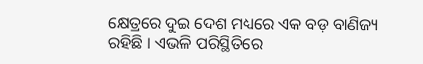କ୍ଷେତ୍ରରେ ଦୁଇ ଦେଶ ମଧ୍ୟରେ ଏକ ବଡ଼ ବାଣିଜ୍ୟ ରହିଛି । ଏଭଳି ପରିସ୍ଥିତିରେ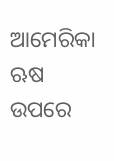ଆମେରିକା ଋଷ ଉପରେ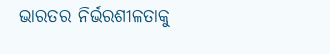ଭାରତର ନିର୍ଭରଶୀଳତାକୁ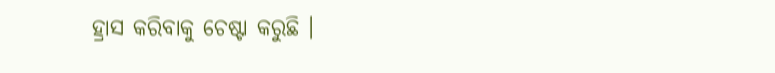ହ୍ରାସ କରିବାକୁ ଚେଷ୍ଟା କରୁଛି ।